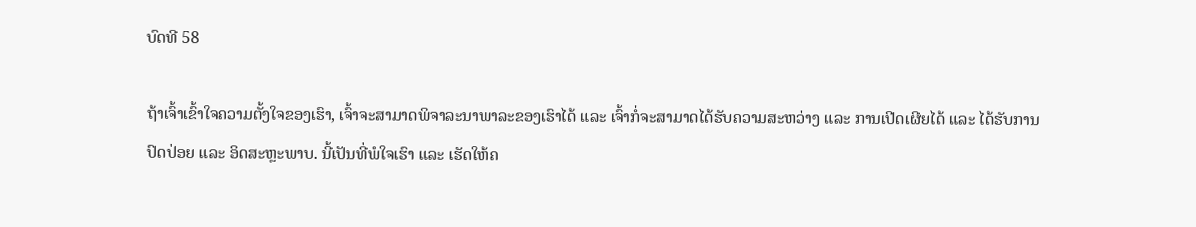ບົດທີ 58

ຖ້າເຈົ້າເຂົ້າໃຈຄວາມຕັ້ງໃຈຂອງເຮົາ, ເຈົ້າຈະສາມາດພິຈາລະນາພາລະຂອງເຮົາໄດ້ ແລະ ເຈົ້າກໍ່ຈະສາມາດໄດ້ຮັບຄວາມສະຫວ່າງ ແລະ ການເປີດເຜີຍໄດ້ ແລະ ໄດ້ຮັບການປົດປ່ອຍ ແລະ ອິດສະຫຼະພາບ. ນີ້ເປັນທີ່ພໍໃຈເຮົາ ແລະ ເຮັດໃຫ້ຄ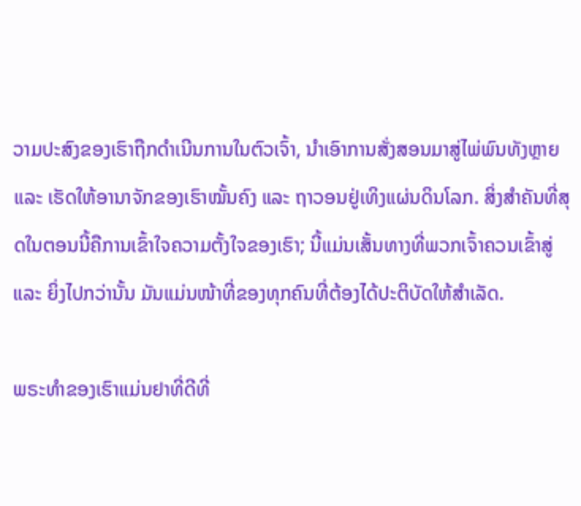ວາມປະສົງຂອງເຮົາຖືກດຳເນີນການໃນຕົວເຈົ້າ, ນຳເອົາການສັ່ງສອນມາສູ່ໄພ່ພົນທັງຫຼາຍ ແລະ ເຮັດໃຫ້ອານາຈັກຂອງເຮົາໝັ້ນຄົງ ແລະ ຖາວອນຢູ່ເທິງແຜ່ນດິນໂລກ. ສິ່ງສຳຄັນທີ່ສຸດໃນຕອນນີ້ຄືການເຂົ້າໃຈຄວາມຕັ້ງໃຈຂອງເຮົາ; ນີ້ແມ່ນເສັ້ນທາງທີ່ພວກເຈົ້າຄວນເຂົ້າສູ່ ແລະ ຍິ່ງໄປກວ່ານັ້ນ ມັນແມ່ນໜ້າທີ່ຂອງທຸກຄົນທີ່ຕ້ອງໄດ້ປະຕິບັດໃຫ້ສໍາເລັດ.

ພຣະທຳຂອງເຮົາແມ່ນຢາທີ່ດີທີ່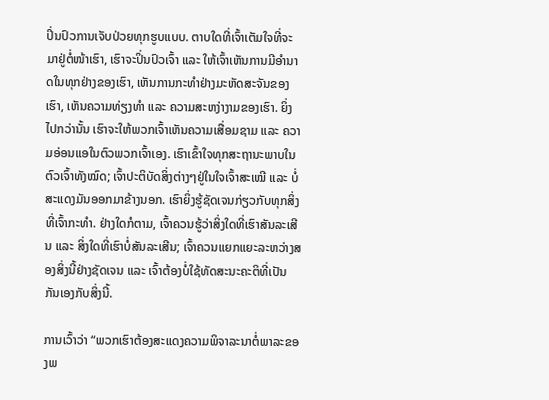ປິ່ນປົວການເຈັບປ່ວຍທຸກຮູບແບບ. ຕາບໃດທີ່ເຈົ້າເຕັມໃຈທີ່ຈະມາຢູ່ຕໍ່ໜ້າເຮົາ, ເຮົາຈະປິ່ນປົວເຈົ້າ ແລະ ໃຫ້ເຈົ້າເຫັນການມີອຳນາດໃນທຸກຢ່າງຂອງເຮົາ, ເຫັນການກະທຳຢ່າງມະຫັດສະຈັນຂອງເຮົາ, ເຫັນຄວາມທ່ຽງທຳ ແລະ ຄວາມສະຫງ່າງາມຂອງເຮົາ. ຍິ່ງໄປກວ່ານັ້ນ ເຮົາຈະໃຫ້ພວກເຈົ້າເຫັນຄວາມເສື່ອມຊາມ ແລະ ຄວາມອ່ອນແອໃນຕົວພວກເຈົ້າເອງ. ເຮົາເຂົ້າໃຈທຸກສະຖານະພາບໃນຕົວເຈົ້າທັງໝົດ; ເຈົ້າປະຕິບັດສິ່ງຕ່າງໆຢູ່ໃນໃຈເຈົ້າສະເໝີ ແລະ ບໍ່ສະແດງມັນອອກມາຂ້າງນອກ. ເຮົາຍິ່ງຮູ້ຊັດເຈນກ່ຽວກັບທຸກສິ່ງທີ່ເຈົ້າກະທຳ. ຢ່າງໃດກໍຕາມ, ເຈົ້າຄວນຮູ້ວ່າສິ່ງໃດທີ່ເຮົາສັນລະເສີນ ແລະ ສິ່ງໃດທີ່ເຮົາບໍ່ສັນລະເສີນ; ເຈົ້າຄວນແຍກແຍະລະຫວ່າງສອງສິ່ງນີ້ຢ່າງຊັດເຈນ ແລະ ເຈົ້າຕ້ອງບໍ່ໃຊ້ທັດສະນະຄະຕິທີ່ເປັນກັນເອງກັບສິ່ງນີ້.

ການເວົ້າວ່າ “ພວກເຮົາຕ້ອງສະແດງຄວາມພິຈາລະນາຕໍ່ພາລະຂອງພ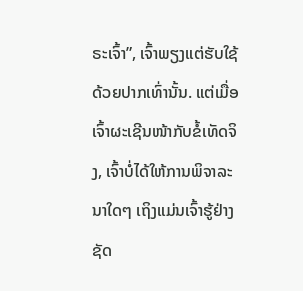ຣະເຈົ້າ”, ເຈົ້າພຽງແຕ່ຮັບໃຊ້ດ້ວຍປາກເທົ່ານັ້ນ. ແຕ່ເມື່ອເຈົ້າຜະເຊີນໜ້າກັບຂໍ້ເທັດຈິງ, ເຈົ້າບໍ່ໄດ້ໃຫ້ການພິຈາລະນາໃດໆ ເຖິງແມ່ນເຈົ້າຮູ້ຢ່າງຊັດ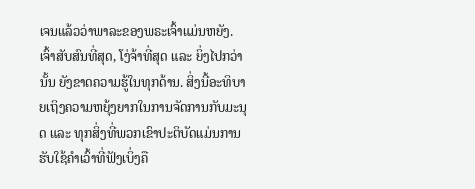ເຈນແລ້ວວ່າພາລະຂອງພຣະເຈົ້າແມ່ນຫຍັງ. ເຈົ້າສັບສົນທີ່ສຸດ, ໂງ່ຈ້າທີ່ສຸດ ແລະ ຍິ່ງໄປກວ່ານັ້ນ ຍັງຂາດຄວາມຮູ້ໃນທຸກດ້ານ. ສິ່ງນີ້ອະທິບາຍເຖິງຄວາມຫຍຸ້ງຍາກໃນການຈັດການກັບມະນຸດ ແລະ ທຸກສິ່ງທີ່ພວກເຂົາປະຕິບັດແມ່ນການຮັບໃຊ້ຄຳເວົ້າທີ່ຟັງເບິ່ງຄື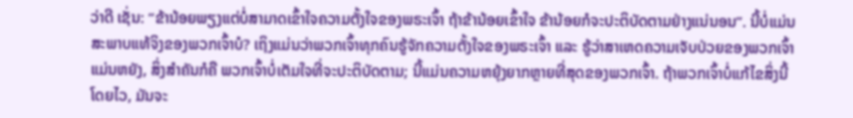ວ່າດີ ເຊັ່ນ: “ຂ້ານ້ອຍພຽງແຕ່ບໍ່ສາມາດເຂົ້າໃຈຄວາມຕັ້ງໃຈຂອງພຣະເຈົ້າ ຖ້າຂ້ານ້ອຍເຂົ້າໃຈ ຂ້ານ້ອຍກໍຈະປະຕິບັດຕາມຢ່າງແນ່ນອນ”. ນີ້ບໍ່ແມ່ນສະພາບແທ້ຈິງຂອງພວກເຈົ້າບໍ? ເຖິງແມ່ນວ່າພວກເຈົ້າທຸກຄົນຮູ້ຈັກຄວາມຕັ້ງໃຈຂອງພຣະເຈົ້າ ແລະ ຮູ້ວ່າສາເຫດຄວາມເຈັບປ່ວຍຂອງພວກເຈົ້າແມ່ນຫຍັງ, ສິ່ງສຳຄັນກໍຄື ພວກເຈົ້າບໍ່ເຕັມໃຈທີ່ຈະປະຕິບັດຕາມ; ນີ້ແມ່ນຄວາມຫຍຸ້ງຍາກຫຼາຍທີ່ສຸດຂອງພວກເຈົ້າ. ຖ້າພວກເຈົ້າບໍ່ແກ້ໄຂສິ່ງນີ້ໂດຍໄວ, ມັນຈະ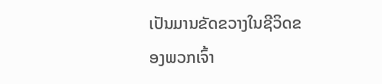ເປັນມານຂັດຂວາງໃນຊີວິດຂອງພວກເຈົ້າ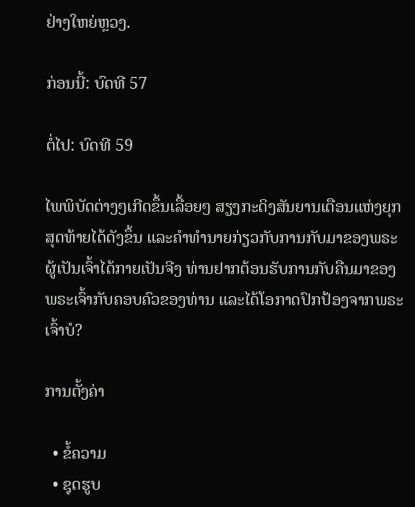ຢ່າງໃຫຍ່ຫຼວງ.

ກ່ອນນີ້: ບົດທີ 57

ຕໍ່ໄປ: ບົດທີ 59

ໄພພິບັດຕ່າງໆເກີດຂຶ້ນເລື້ອຍໆ ສຽງກະດິງສັນຍານເຕືອນແຫ່ງຍຸກສຸດທ້າຍໄດ້ດັງຂຶ້ນ ແລະຄໍາທໍານາຍກ່ຽວກັບການກັບມາຂອງພຣະຜູ້ເປັນເຈົ້າໄດ້ກາຍເປັນຈີງ ທ່ານຢາກຕ້ອນຮັບການກັບຄືນມາຂອງພຣະເຈົ້າກັບຄອບຄົວຂອງທ່ານ ແລະໄດ້ໂອກາດປົກປ້ອງຈາກພຣະເຈົ້າບໍ?

ການຕັ້ງຄ່າ

  • ຂໍ້ຄວາມ
  • ຊຸດຮູບ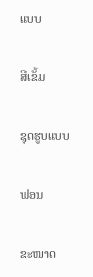ແບບ

ສີເຂັ້ມ

ຊຸດຮູບແບບ

ຟອນ

ຂະໜາດ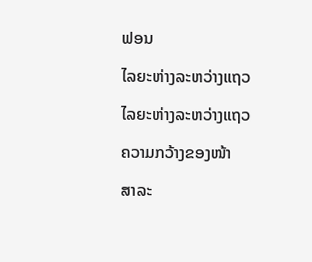ຟອນ

ໄລຍະຫ່າງລະຫວ່າງແຖວ

ໄລຍະຫ່າງລະຫວ່າງແຖວ

ຄວາມກວ້າງຂອງໜ້າ

ສາລະ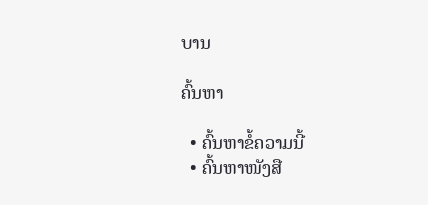ບານ

ຄົ້ນຫາ

  • ຄົ້ນຫາຂໍ້ຄວາມນີ້
  • ຄົ້ນຫາໜັງສື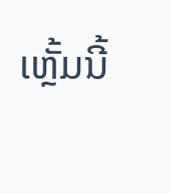ເຫຼັ້ມນີ້